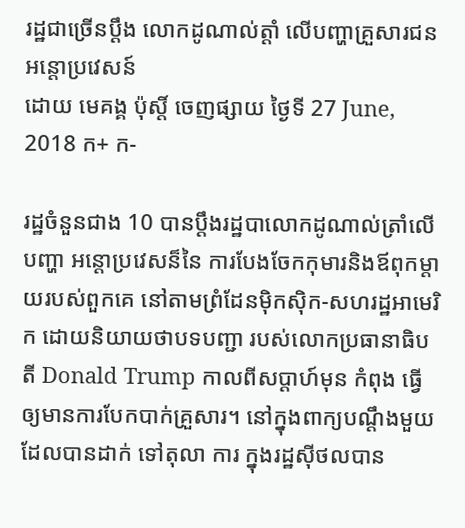រដ្ឋជាច្រើនប្ដឹង លោកដូណាល់ត្តាំ លើបញ្ហាគ្រួសារជនអន្តោប្រវេសន៍
ដោយ មេគង្គ ប៉ុស្តិ៍ ចេញផ្សាយ ថ្ងៃទី 27 June, 2018 ក+ ក-

រដ្ឋចំនួនជាង 10 បានប្តឹងរដ្ឋបាលោកដូណាល់ត្រាំលើបញ្ហា អន្តោប្រវេសន៏នៃ ការបែងចែកកុមារនិងឪពុកម្តាយរបស់ពួកគេ នៅតាមព្រំដែនម៉ិកស៊ិក-សហរដ្ឋអាមេរិក ដោយនិយាយថាបទបញ្ជា របស់លោកប្រធានាធិបតី Donald Trump កាលពីសប្តាហ៍មុន កំពុង ធ្វើឲ្យមានការបែកបាក់គ្រួសារ។ នៅក្នុងពាក្យបណ្តឹងមួយដែលបានដាក់ ទៅតុលា ការ ក្នុងរដ្ឋស៊ីថលបាន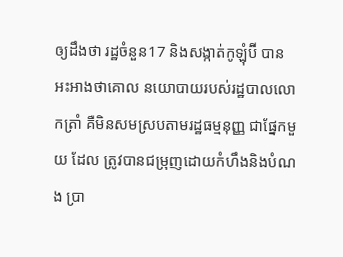ឲ្យដឹងថា រដ្ឋចំនួន17 និងសង្កាត់កូឡុំប៊ី បានអះអាងថាគោល នយោបាយរបស់រដ្ឋបាលលោកត្រាំ គឺមិនសមស្របតាមរដ្ឋធម្មនុញ្ញ ជាផ្នែកមួយ ដែល ត្រូវបានជម្រុញដោយកំហឹងនិងបំណង ប្រា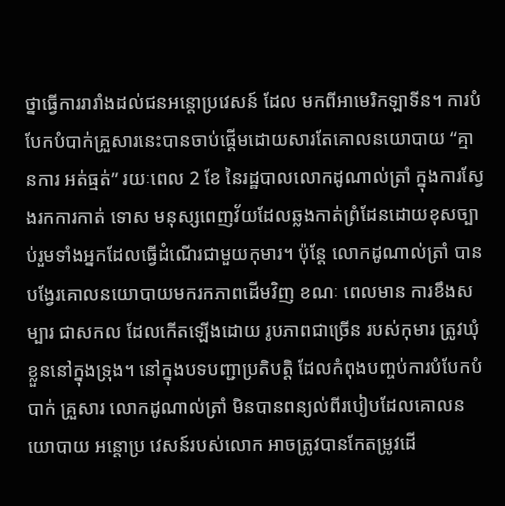ថ្នាធ្វើការរារាំងដល់ជនអន្តោប្រវេសន៍ ដែល មកពីអាមេរិកឡាទីន។ ការបំបែកបំបាក់គ្រួសារនេះបានចាប់ផ្តើមដោយសារតែគោលនយោបាយ “គ្មានការ អត់ធ្មត់” រយៈពេល 2 ខែ នៃរដ្ឋបាលលោកដូណាល់ត្រាំ ក្នុងការស្វែងរកការកាត់ ទោស មនុស្សពេញវ័យដែលឆ្លងកាត់ព្រំដែនដោយខុសច្បាប់រួមទាំងអ្នកដែលធ្វើដំណើរជាមួយកុមារ។ ប៉ុន្តែ លោកដូណាល់ត្រាំ បានបង្វែរគោលនយោបាយមករកភាពដើមវិញ ខណៈ ពេលមាន ការខឹងសម្បារ ជាសកល ដែលកើតឡើងដោយ រូបភាពជាច្រើន របស់កុមារ ត្រូវឃុំខ្លួននៅក្នុងទ្រុង។ នៅក្នុងបទបញ្ជាប្រតិបត្តិ ដែលកំពុងបញ្ចប់ការបំបែកបំបាក់ គ្រួសារ លោកដូណាល់ត្រាំ មិនបានពន្យល់ពីរបៀបដែលគោលនយោបាយ អន្តោប្រ វេសន៍របស់លោក អាចត្រូវបានកែតម្រូវដើ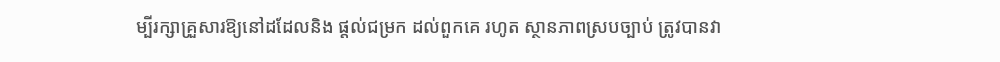ម្បីរក្សាគ្រួសារឱ្យនៅដដែលនិង ផ្តល់ជម្រក ដល់ពួកគេ រហូត ស្ថានភាពស្របច្បាប់ ត្រូវបានវា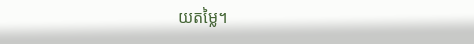យតម្លៃ។